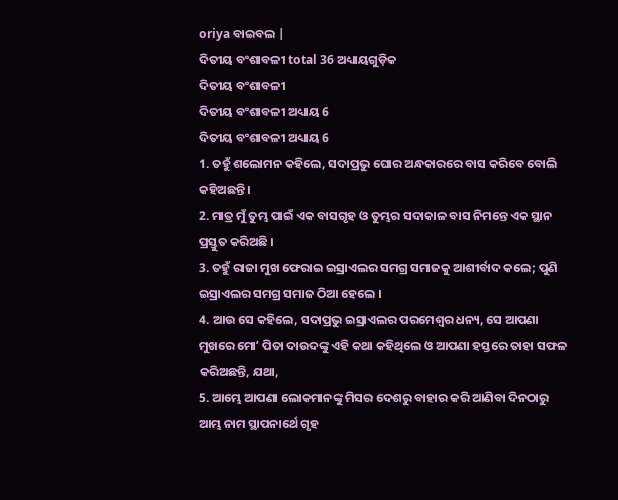oriya ବାଇବଲ |
ଦିତୀୟ ବଂଶାବଳୀ total 36 ଅଧ୍ୟାୟଗୁଡ଼ିକ
ଦିତୀୟ ବଂଶାବଳୀ
ଦିତୀୟ ବଂଶାବଳୀ ଅଧ୍ୟାୟ 6
ଦିତୀୟ ବଂଶାବଳୀ ଅଧ୍ୟାୟ 6
1. ତହୁଁ ଶଲୋମନ କହିଲେ, ସଦାପ୍ରଭୁ ଘୋର ଅନ୍ଧକାରରେ ବାସ କରିବେ ବୋଲି କହିଅଛନ୍ତି ।
2. ମାତ୍ର ମୁଁ ତୁମ୍ଭ ପାଇଁ ଏକ ବାସଗୃହ ଓ ତୁମ୍ଭର ସଦାକାଳ ବାସ ନିମନ୍ତେ ଏକ ସ୍ଥାନ ପ୍ରସ୍ତୁତ କରିଅଛି ।
3. ତହୁଁ ରାଜା ମୁଖ ଫେରାଇ ଇସ୍ରାଏଲର ସମଗ୍ର ସମାଜକୁ ଆଶୀର୍ବାଦ କଲେ; ପୁଣି ଇସ୍ରାଏଲର ସମଗ୍ର ସମାଜ ଠିଆ ହେଲେ ।
4. ଆଉ ସେ କହିଲେ, ସଦାପ୍ରଭୁ ଇସ୍ରାଏଲର ପରମେଶ୍ଵର ଧନ୍ୟ, ସେ ଆପଣା ମୁଖରେ ମୋʼ ପିତା ଦାଉଦଙ୍କୁ ଏହି କଥା କହିଥିଲେ ଓ ଆପଣା ହସ୍ତରେ ତାହା ସଫଳ କରିଅଛନ୍ତି, ଯଥା,
5. ଆମ୍ଭେ ଆପଣା ଲୋକମାନଙ୍କୁ ମିସର ଦେଶରୁ ବାହାର କରି ଆଣିବା ଦିନଠାରୁ ଆମ୍ଭ ନାମ ସ୍ଥାପନାର୍ଥେ ଗୃହ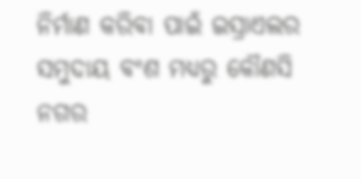ନିର୍ମାଣ କରିବା ପାଇଁ ଇସ୍ରାଏଲର ସମୁଦାୟ ବଂଶ ମଧ୍ୟରୁ କୌଣସି ନଗର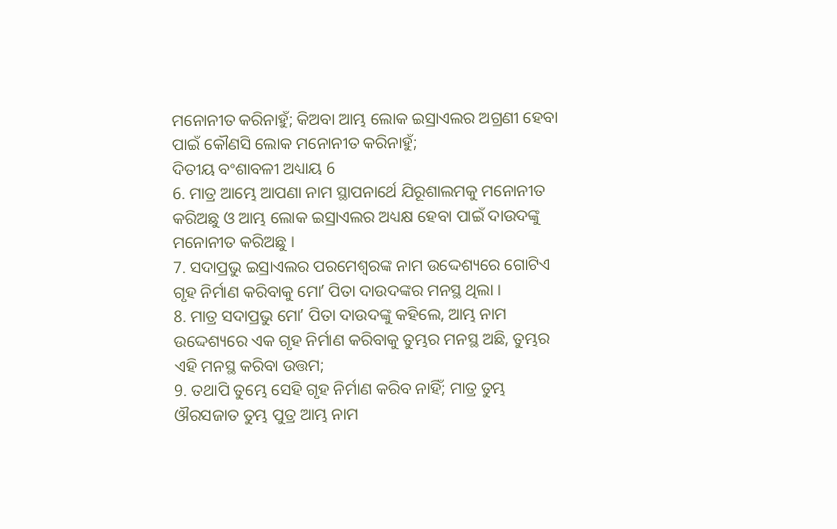ମନୋନୀତ କରିନାହୁଁ; କିଅବା ଆମ୍ଭ ଲୋକ ଇସ୍ରାଏଲର ଅଗ୍ରଣୀ ହେବା ପାଇଁ କୌଣସି ଲୋକ ମନୋନୀତ କରିନାହୁଁ;
ଦିତୀୟ ବଂଶାବଳୀ ଅଧ୍ୟାୟ 6
6. ମାତ୍ର ଆମ୍ଭେ ଆପଣା ନାମ ସ୍ଥାପନାର୍ଥେ ଯିରୂଶାଲମକୁ ମନୋନୀତ କରିଅଛୁ ଓ ଆମ୍ଭ ଲୋକ ଇସ୍ରାଏଲର ଅଧ୍ୟକ୍ଷ ହେବା ପାଇଁ ଦାଉଦଙ୍କୁ ମନୋନୀତ କରିଅଛୁ ।
7. ସଦାପ୍ରଭୁ ଇସ୍ରାଏଲର ପରମେଶ୍ଵରଙ୍କ ନାମ ଉଦ୍ଦେଶ୍ୟରେ ଗୋଟିଏ ଗୃହ ନିର୍ମାଣ କରିବାକୁ ମୋʼ ପିତା ଦାଉଦଙ୍କର ମନସ୍ଥ ଥିଲା ।
8. ମାତ୍ର ସଦାପ୍ରଭୁ ମୋʼ ପିତା ଦାଉଦଙ୍କୁ କହିଲେ, ଆମ୍ଭ ନାମ ଉଦ୍ଦେଶ୍ୟରେ ଏକ ଗୃହ ନିର୍ମାଣ କରିବାକୁ ତୁମ୍ଭର ମନସ୍ଥ ଅଛି, ତୁମ୍ଭର ଏହି ମନସ୍ଥ କରିବା ଉତ୍ତମ;
9. ତଥାପି ତୁମ୍ଭେ ସେହି ଗୃହ ନିର୍ମାଣ କରିବ ନାହିଁ; ମାତ୍ର ତୁମ୍ଭ ଔରସଜାତ ତୁମ୍ଭ ପୁତ୍ର ଆମ୍ଭ ନାମ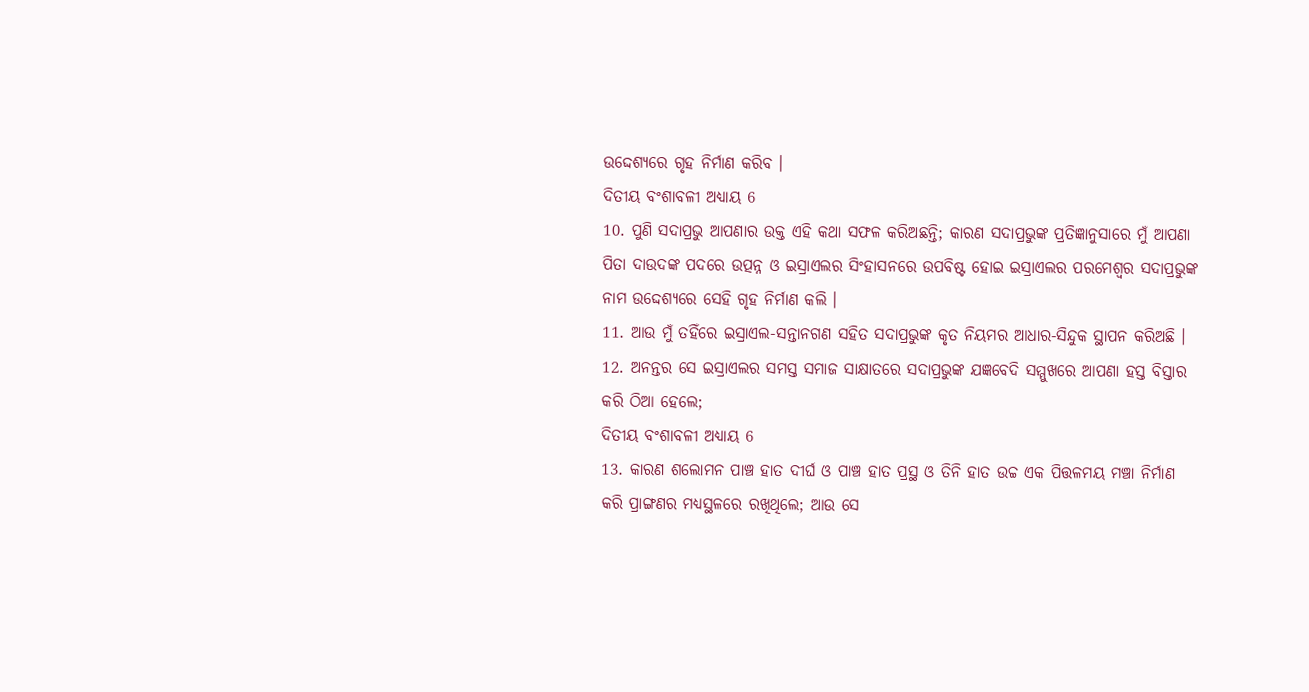ଉଦ୍ଦେଶ୍ୟରେ ଗୃହ ନିର୍ମାଣ କରିବ ।
ଦିତୀୟ ବଂଶାବଳୀ ଅଧ୍ୟାୟ 6
10. ପୁଣି ସଦାପ୍ରଭୁ ଆପଣାର ଉକ୍ତ ଏହି କଥା ସଫଳ କରିଅଛନ୍ତି; କାରଣ ସଦାପ୍ରଭୁଙ୍କ ପ୍ରତିଜ୍ଞାନୁସାରେ ମୁଁ ଆପଣା ପିତା ଦାଉଦଙ୍କ ପଦରେ ଉତ୍ପନ୍ନ ଓ ଇସ୍ରାଏଲର ସିଂହାସନରେ ଉପବିଷ୍ଟ ହୋଇ ଇସ୍ରାଏଲର ପରମେଶ୍ଵର ସଦାପ୍ରଭୁଙ୍କ ନାମ ଉଦ୍ଦେଶ୍ୟରେ ସେହି ଗୃହ ନିର୍ମାଣ କଲି ।
11. ଆଉ ମୁଁ ତହିଁରେ ଇସ୍ରାଏଲ-ସନ୍ତାନଗଣ ସହିତ ସଦାପ୍ରଭୁଙ୍କ କୃତ ନିୟମର ଆଧାର-ସିନ୍ଦୁକ ସ୍ଥାପନ କରିଅଛି ।
12. ଅନନ୍ତର ସେ ଇସ୍ରାଏଲର ସମସ୍ତ ସମାଜ ସାକ୍ଷାତରେ ସଦାପ୍ରଭୁଙ୍କ ଯଜ୍ଞବେଦି ସମ୍ମୁଖରେ ଆପଣା ହସ୍ତ ବିସ୍ତାର କରି ଠିଆ ହେଲେ;
ଦିତୀୟ ବଂଶାବଳୀ ଅଧ୍ୟାୟ 6
13. କାରଣ ଶଲୋମନ ପାଞ୍ଚ ହାତ ଦୀର୍ଘ ଓ ପାଞ୍ଚ ହାତ ପ୍ରସ୍ଥ ଓ ତିନି ହାତ ଉଚ୍ଚ ଏକ ପିତ୍ତଳମୟ ମଞ୍ଚା ନିର୍ମାଣ କରି ପ୍ରାଙ୍ଗଣର ମଧ୍ୟସ୍ଥଳରେ ରଖିଥିଲେ; ଆଉ ସେ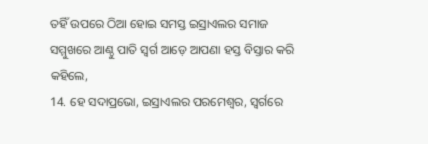ତହିଁ ଉପରେ ଠିଆ ହୋଇ ସମସ୍ତ ଇସ୍ରାଏଲର ସମାଜ ସମ୍ମୁଖରେ ଆଣ୍ଠୁ ପାତି ସ୍ଵର୍ଗ ଆଡ଼େ ଆପଣା ହସ୍ତ ବିସ୍ତାର କରି କହିଲେ,
14. ହେ ସଦାପ୍ରଭୋ, ଇସ୍ରାଏଲର ପରମେଶ୍ଵର, ସ୍ଵର୍ଗରେ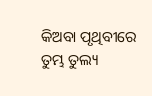କିଅବା ପୃଥିବୀରେ ତୁମ୍ଭ ତୁଲ୍ୟ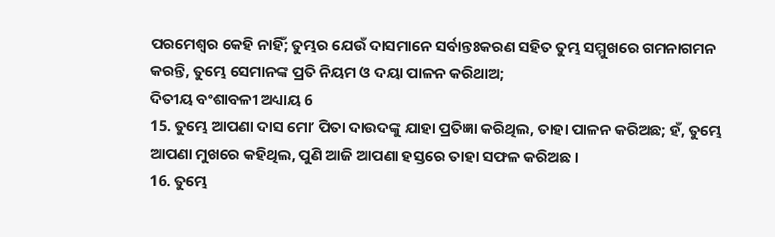ପରମେଶ୍ଵର କେହି ନାହିଁ; ତୁମ୍ଭର ଯେଉଁ ଦାସମାନେ ସର୍ବାନ୍ତଃକରଣ ସହିତ ତୁମ୍ଭ ସମ୍ମୁଖରେ ଗମନାଗମନ କରନ୍ତି, ତୁମ୍ଭେ ସେମାନଙ୍କ ପ୍ରତି ନିୟମ ଓ ଦୟା ପାଳନ କରିଥାଅ;
ଦିତୀୟ ବଂଶାବଳୀ ଅଧ୍ୟାୟ 6
15. ତୁମ୍ଭେ ଆପଣା ଦାସ ମୋʼ ପିତା ଦାଉଦଙ୍କୁ ଯାହା ପ୍ରତିଜ୍ଞା କରିଥିଲ, ତାହା ପାଳନ କରିଅଛ; ହଁ, ତୁମ୍ଭେ ଆପଣା ମୁଖରେ କହିଥିଲ, ପୁଣି ଆଜି ଆପଣା ହସ୍ତରେ ତାହା ସଫଳ କରିଅଛ ।
16. ତୁମ୍ଭେ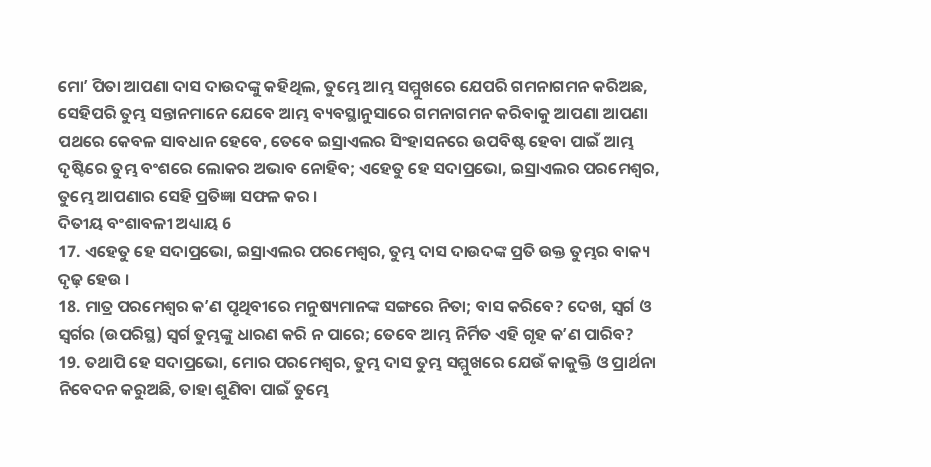ମୋʼ ପିତା ଆପଣା ଦାସ ଦାଉଦଙ୍କୁ କହିଥିଲ, ତୁମ୍ଭେ ଆମ୍ଭ ସମ୍ମୁଖରେ ଯେପରି ଗମନାଗମନ କରିଅଛ, ସେହିପରି ତୁମ୍ଭ ସନ୍ତାନମାନେ ଯେବେ ଆମ୍ଭ ବ୍ୟବସ୍ଥାନୁସାରେ ଗମନାଗମନ କରିବାକୁ ଆପଣା ଆପଣା ପଥରେ କେବଳ ସାବଧାନ ହେବେ, ତେବେ ଇସ୍ରାଏଲର ସିଂହାସନରେ ଉପବିଷ୍ଟ ହେବା ପାଇଁ ଆମ୍ଭ ଦୃଷ୍ଟିରେ ତୁମ୍ଭ ବଂଶରେ ଲୋକର ଅଭାବ ନୋହିବ; ଏହେତୁ ହେ ସଦାପ୍ରଭୋ, ଇସ୍ରାଏଲର ପରମେଶ୍ଵର, ତୁମ୍ଭେ ଆପଣାର ସେହି ପ୍ରତିଜ୍ଞା ସଫଳ କର ।
ଦିତୀୟ ବଂଶାବଳୀ ଅଧ୍ୟାୟ 6
17. ଏହେତୁ ହେ ସଦାପ୍ରଭୋ, ଇସ୍ରାଏଲର ପରମେଶ୍ଵର, ତୁମ୍ଭ ଦାସ ଦାଉଦଙ୍କ ପ୍ରତି ଉକ୍ତ ତୁମ୍ଭର ବାକ୍ୟ ଦୃଢ଼ ହେଉ ।
18. ମାତ୍ର ପରମେଶ୍ଵର କʼଣ ପୃଥିବୀରେ ମନୁଷ୍ୟମାନଙ୍କ ସଙ୍ଗରେ ନିତା; ବାସ କରିବେ? ଦେଖ, ସ୍ଵର୍ଗ ଓ ସ୍ଵର୍ଗର (ଉପରିସ୍ଥ) ସ୍ଵର୍ଗ ତୁମ୍ଭଙ୍କୁ ଧାରଣ କରି ନ ପାରେ; ତେବେ ଆମ୍ଭ ନିର୍ମିତ ଏହି ଗୃହ କʼଣ ପାରିବ?
19. ତଥାପି ହେ ସଦାପ୍ରଭୋ, ମୋର ପରମେଶ୍ଵର, ତୁମ୍ଭ ଦାସ ତୁମ୍ଭ ସମ୍ମୁଖରେ ଯେଉଁ କାକୁକ୍ତି ଓ ପ୍ରାର୍ଥନା ନିବେଦନ କରୁଅଛି, ତାହା ଶୁଣିବା ପାଇଁ ତୁମ୍ଭେ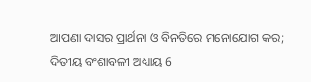ଆପଣା ଦାସର ପ୍ରାର୍ଥନା ଓ ବିନତିରେ ମନୋଯୋଗ କର;
ଦିତୀୟ ବଂଶାବଳୀ ଅଧ୍ୟାୟ 6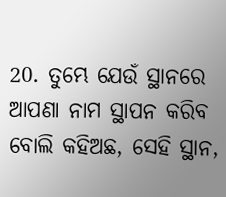20. ତୁମ୍ଭେ ଯେଉଁ ସ୍ଥାନରେ ଆପଣା ନାମ ସ୍ଥାପନ କରିବ ବୋଲି କହିଅଛ, ସେହି ସ୍ଥାନ,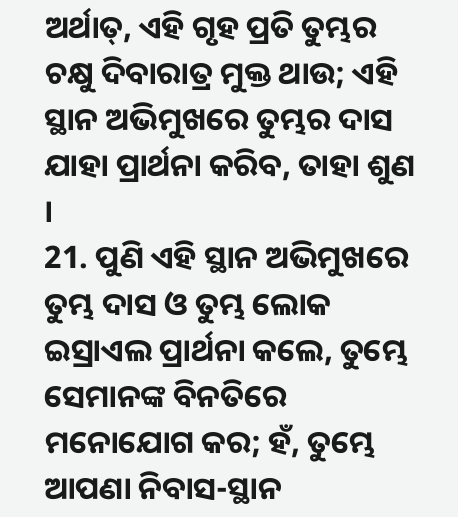ଅର୍ଥାତ୍, ଏହି ଗୃହ ପ୍ରତି ତୁମ୍ଭର ଚକ୍ଷୁ ଦିବାରାତ୍ର ମୁକ୍ତ ଥାଉ; ଏହି ସ୍ଥାନ ଅଭିମୁଖରେ ତୁମ୍ଭର ଦାସ ଯାହା ପ୍ରାର୍ଥନା କରିବ, ତାହା ଶୁଣ ।
21. ପୁଣି ଏହି ସ୍ଥାନ ଅଭିମୁଖରେ ତୁମ୍ଭ ଦାସ ଓ ତୁମ୍ଭ ଲୋକ ଇସ୍ରାଏଲ ପ୍ରାର୍ଥନା କଲେ, ତୁମ୍ଭେ ସେମାନଙ୍କ ବିନତିରେ ମନୋଯୋଗ କର; ହଁ, ତୁମ୍ଭେ ଆପଣା ନିବାସ-ସ୍ଥାନ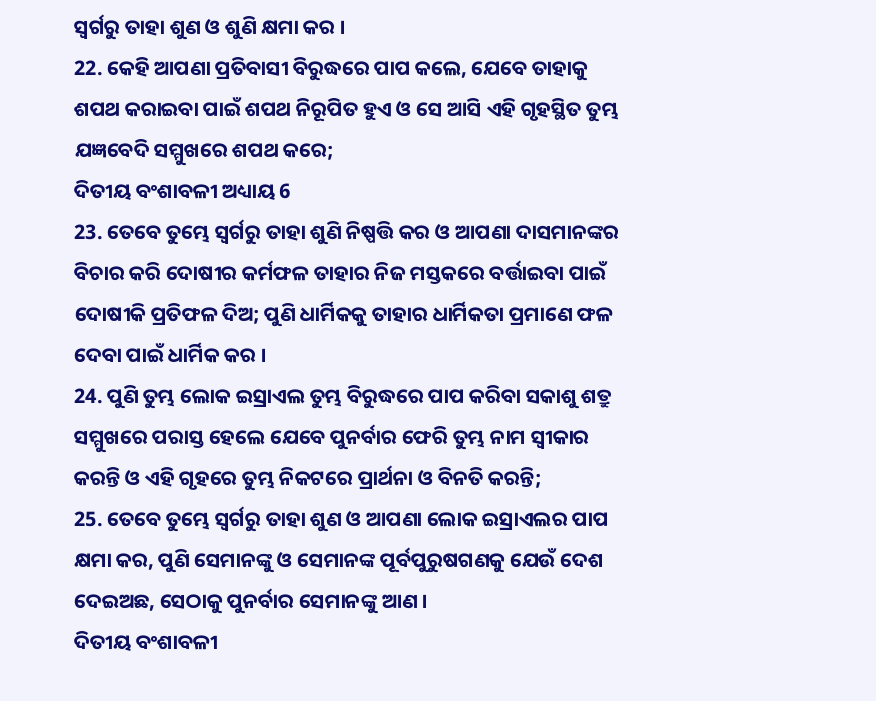ସ୍ଵର୍ଗରୁ ତାହା ଶୁଣ ଓ ଶୁଣି କ୍ଷମା କର ।
22. କେହି ଆପଣା ପ୍ରତିବାସୀ ବିରୁଦ୍ଧରେ ପାପ କଲେ, ଯେବେ ତାହାକୁ ଶପଥ କରାଇବା ପାଇଁ ଶପଥ ନିରୂପିତ ହୁଏ ଓ ସେ ଆସି ଏହି ଗୃହସ୍ଥିତ ତୁମ୍ଭ ଯଜ୍ଞବେଦି ସମ୍ମୁଖରେ ଶପଥ କରେ;
ଦିତୀୟ ବଂଶାବଳୀ ଅଧ୍ୟାୟ 6
23. ତେବେ ତୁମ୍ଭେ ସ୍ଵର୍ଗରୁ ତାହା ଶୁଣି ନିଷ୍ପତ୍ତି କର ଓ ଆପଣା ଦାସମାନଙ୍କର ବିଚାର କରି ଦୋଷୀର କର୍ମଫଳ ତାହାର ନିଜ ମସ୍ତକରେ ବର୍ତ୍ତାଇବା ପାଇଁ ଦୋଷୀକି ପ୍ରତିଫଳ ଦିଅ; ପୁଣି ଧାର୍ମିକକୁ ତାହାର ଧାର୍ମିକତା ପ୍ରମାଣେ ଫଳ ଦେବା ପାଇଁ ଧାର୍ମିକ କର ।
24. ପୁଣି ତୁମ୍ଭ ଲୋକ ଇସ୍ରାଏଲ ତୁମ୍ଭ ବିରୁଦ୍ଧରେ ପାପ କରିବା ସକାଶୁ ଶତ୍ରୁ ସମ୍ମୁଖରେ ପରାସ୍ତ ହେଲେ ଯେବେ ପୁନର୍ବାର ଫେରି ତୁମ୍ଭ ନାମ ସ୍ଵୀକାର କରନ୍ତି ଓ ଏହି ଗୃହରେ ତୁମ୍ଭ ନିକଟରେ ପ୍ରାର୍ଥନା ଓ ବିନତି କରନ୍ତି;
25. ତେବେ ତୁମ୍ଭେ ସ୍ଵର୍ଗରୁ ତାହା ଶୁଣ ଓ ଆପଣା ଲୋକ ଇସ୍ରାଏଲର ପାପ କ୍ଷମା କର, ପୁଣି ସେମାନଙ୍କୁ ଓ ସେମାନଙ୍କ ପୂର୍ବପୁରୁଷଗଣକୁ ଯେଉଁ ଦେଶ ଦେଇଅଛ, ସେଠାକୁ ପୁନର୍ବାର ସେମାନଙ୍କୁ ଆଣ ।
ଦିତୀୟ ବଂଶାବଳୀ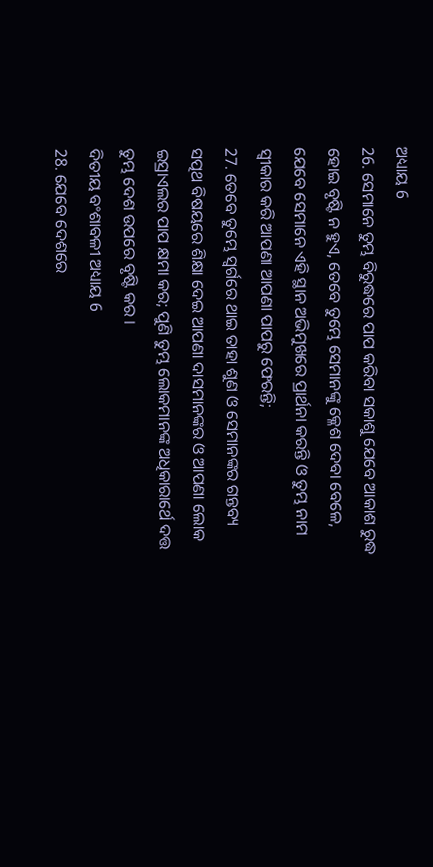ଅଧ୍ୟାୟ 6
26. ସେମାନେ ତୁମ୍ଭ ବିରୁଦ୍ଧରେ ପାପ କରିବା ସକାଶୁ ଯେବେ ଆକାଶ ରୁଦ୍ଧ ହୋଇ ବୃଷ୍ଟି ନ ହୁଏ, ତେବେ ତୁମ୍ଭେ ସେମାନଙ୍କୁ କ୍ଳେଶ ଦେବା ବେଳେ, ଯେବେ ସେମାନେ ଏହି ସ୍ଥାନ ଅଭିମୁଖରେ ପ୍ରାର୍ଥନା କରନ୍ତି ଓ ତୁମ୍ଭ ନାମ ସ୍ଵୀକାର କରି ଆପଣା ଆପଣା ପାପରୁ ଫେରନ୍ତି;
27. ତେବେ ତୁମ୍ଭେ ସ୍ଵର୍ଗରେ ଥାଇ ତାହା ଶୁଣ ଓ ସେମାନଙ୍କର ଗନ୍ତବ୍ୟ ସତ୍ପଥ ବିଷୟରେ ଶିକ୍ଷା ଦେଇ ଆପଣା ଦାସମାନଙ୍କର ଓ ଆପଣା ଲୋକ ଇସ୍ରାଏଲର ପାପ କ୍ଷମା କର; ପୁଣି ତୁମ୍ଭ ଲୋକମାନଙ୍କ ଅଧିକାରାର୍ଥେ ଦତ୍ତ ତୁମ୍ଭ ଦେଶ ଉପରେ ବୃଷ୍ଟି କର ।
ଦିତୀୟ ବଂଶାବଳୀ ଅଧ୍ୟାୟ 6
28. ଯେବେ ଦେଶରେ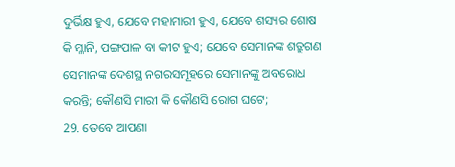ଦୁର୍ଭିକ୍ଷ ହୁଏ, ଯେବେ ମହାମାରୀ ହୁଏ, ଯେବେ ଶସ୍ୟର ଶୋଷ କି ମ୍ଳାନି, ପଙ୍ଗପାଳ ବା କୀଟ ହୁଏ; ଯେବେ ସେମାନଙ୍କ ଶତ୍ରୁଗଣ ସେମାନଙ୍କ ଦେଶସ୍ଥ ନଗରସମୂହରେ ସେମାନଙ୍କୁ ଅବରୋଧ କରନ୍ତି; କୌଣସି ମାରୀ କି କୌଣସି ରୋଗ ଘଟେ;
29. ତେବେ ଆପଣା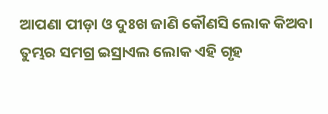ଆପଣା ପୀଡ଼ା ଓ ଦୁଃଖ ଜାଣି କୌଣସି ଲୋକ କିଅବା ତୁମ୍ଭର ସମଗ୍ର ଇସ୍ରାଏଲ ଲୋକ ଏହି ଗୃହ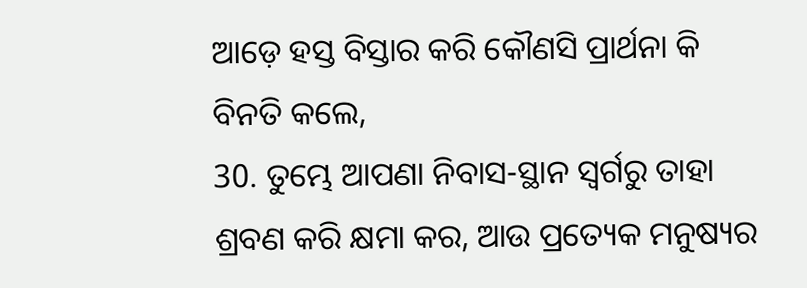ଆଡ଼େ ହସ୍ତ ବିସ୍ତାର କରି କୌଣସି ପ୍ରାର୍ଥନା କି ବିନତି କଲେ,
30. ତୁମ୍ଭେ ଆପଣା ନିବାସ-ସ୍ଥାନ ସ୍ଵର୍ଗରୁ ତାହା ଶ୍ରବଣ କରି କ୍ଷମା କର, ଆଉ ପ୍ରତ୍ୟେକ ମନୁଷ୍ୟର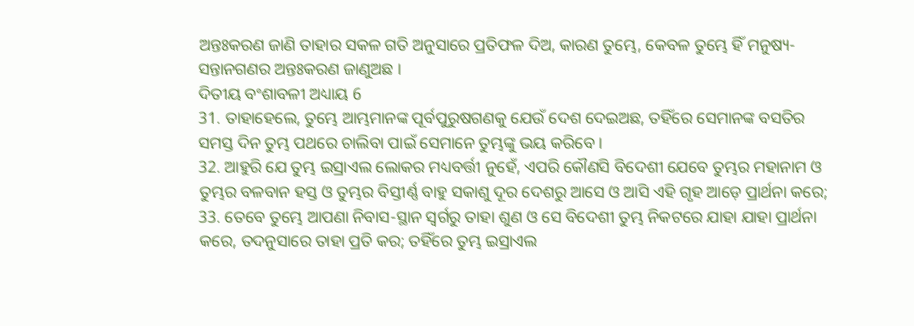ଅନ୍ତଃକରଣ ଜାଣି ତାହାର ସକଳ ଗତି ଅନୁସାରେ ପ୍ରତିଫଳ ଦିଅ, କାରଣ ତୁମ୍ଭେ, କେବଳ ତୁମ୍ଭେ ହିଁ ମନୁଷ୍ୟ-ସନ୍ତାନଗଣର ଅନ୍ତଃକରଣ ଜାଣୁଅଛ ।
ଦିତୀୟ ବଂଶାବଳୀ ଅଧ୍ୟାୟ 6
31. ତାହାହେଲେ, ତୁମ୍ଭେ ଆମ୍ଭମାନଙ୍କ ପୂର୍ବପୁରୁଷଗଣକୁ ଯେଉଁ ଦେଶ ଦେଇଅଛ, ତହିଁରେ ସେମାନଙ୍କ ବସତିର ସମସ୍ତ ଦିନ ତୁମ୍ଭ ପଥରେ ଚାଲିବା ପାଇଁ ସେମାନେ ତୁମ୍ଭଙ୍କୁ ଭୟ କରିବେ ।
32. ଆହୁରି ଯେ ତୁମ୍ଭ ଇସ୍ରାଏଲ ଲୋକର ମଧ୍ୟବର୍ତ୍ତୀ ନୁହେଁ, ଏପରି କୌଣସି ବିଦେଶୀ ଯେବେ ତୁମ୍ଭର ମହାନାମ ଓ ତୁମ୍ଭର ବଳବାନ ହସ୍ତ ଓ ତୁମ୍ଭର ବିସ୍ତୀର୍ଣ୍ଣ ବାହୁ ସକାଶୁ ଦୂର ଦେଶରୁ ଆସେ ଓ ଆସି ଏହି ଗୃହ ଆଡ଼େ ପ୍ରାର୍ଥନା କରେ;
33. ତେବେ ତୁମ୍ଭେ ଆପଣା ନିବାସ-ସ୍ଥାନ ସ୍ଵର୍ଗରୁ ତାହା ଶୁଣ ଓ ସେ ବିଦେଶୀ ତୁମ୍ଭ ନିକଟରେ ଯାହା ଯାହା ପ୍ରାର୍ଥନା କରେ, ତଦନୁସାରେ ତାହା ପ୍ରତି କର; ତହିଁରେ ତୁମ୍ଭ ଇସ୍ରାଏଲ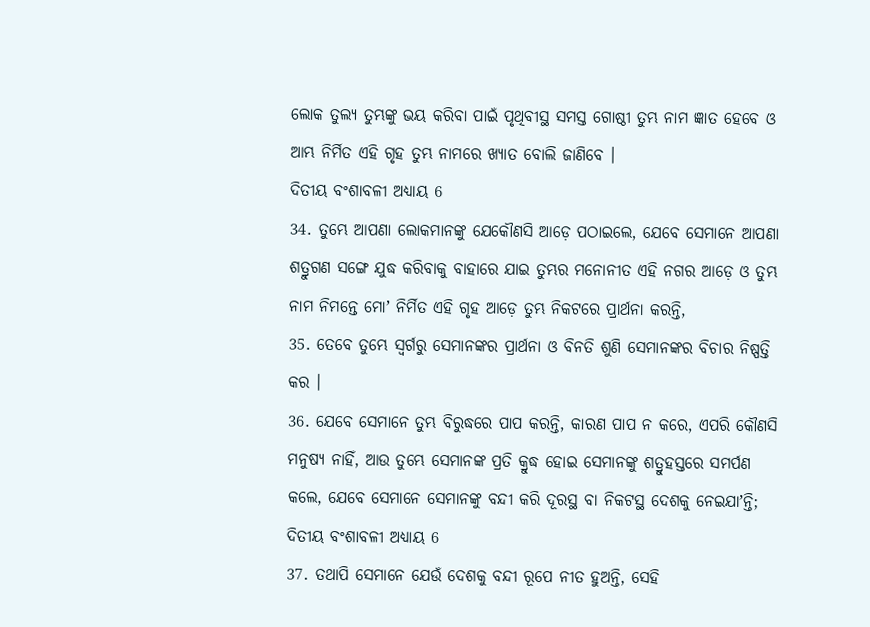ଲୋକ ତୁଲ୍ୟ ତୁମ୍ଭଙ୍କୁ ଭୟ କରିବା ପାଇଁ ପୃଥିବୀସ୍ଥ ସମସ୍ତ ଗୋଷ୍ଠୀ ତୁମ୍ଭ ନାମ ଜ୍ଞାତ ହେବେ ଓ ଆମ୍ଭ ନିର୍ମିତ ଏହି ଗୃହ ତୁମ୍ଭ ନାମରେ ଖ୍ୟାତ ବୋଲି ଜାଣିବେ ।
ଦିତୀୟ ବଂଶାବଳୀ ଅଧ୍ୟାୟ 6
34. ତୁମ୍ଭେ ଆପଣା ଲୋକମାନଙ୍କୁ ଯେକୌଣସି ଆଡ଼େ ପଠାଇଲେ, ଯେବେ ସେମାନେ ଆପଣା ଶତ୍ରୁଗଣ ସଙ୍ଗେ ଯୁଦ୍ଧ କରିବାକୁ ବାହାରେ ଯାଇ ତୁମ୍ଭର ମନୋନୀତ ଏହି ନଗର ଆଡ଼େ ଓ ତୁମ୍ଭ ନାମ ନିମନ୍ତେ ମୋʼ ନିର୍ମିତ ଏହି ଗୃହ ଆଡ଼େ ତୁମ୍ଭ ନିକଟରେ ପ୍ରାର୍ଥନା କରନ୍ତି,
35. ତେବେ ତୁମ୍ଭେ ସ୍ଵର୍ଗରୁ ସେମାନଙ୍କର ପ୍ରାର୍ଥନା ଓ ବିନତି ଶୁଣି ସେମାନଙ୍କର ବିଚାର ନିଷ୍ପତ୍ତି କର ।
36. ଯେବେ ସେମାନେ ତୁମ୍ଭ ବିରୁଦ୍ଧରେ ପାପ କରନ୍ତି, କାରଣ ପାପ ନ କରେ, ଏପରି କୌଣସି ମନୁଷ୍ୟ ନାହିଁ, ଆଉ ତୁମ୍ଭେ ସେମାନଙ୍କ ପ୍ରତି କ୍ରୁଦ୍ଧ ହୋଇ ସେମାନଙ୍କୁ ଶତ୍ରୁହସ୍ତରେ ସମର୍ପଣ କଲେ, ଯେବେ ସେମାନେ ସେମାନଙ୍କୁ ବନ୍ଦୀ କରି ଦୂରସ୍ଥ ବା ନିକଟସ୍ଥ ଦେଶକୁ ନେଇଯାʼନ୍ତି;
ଦିତୀୟ ବଂଶାବଳୀ ଅଧ୍ୟାୟ 6
37. ତଥାପି ସେମାନେ ଯେଉଁ ଦେଶକୁ ବନ୍ଦୀ ରୂପେ ନୀତ ହୁଅନ୍ତି, ସେହି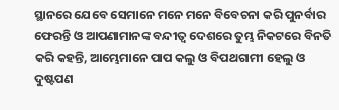ସ୍ଥାନରେ ଯେବେ ସେମାନେ ମନେ ମନେ ବିବେଚନା କରି ପୁନର୍ବାର ଫେରନ୍ତି ଓ ଆପଣାମାନଙ୍କ ବନ୍ଦୀତ୍ଵ ଦେଶରେ ତୁମ୍ଭ ନିକଟରେ ବିନତି କରି କହନ୍ତି, ଆମ୍ଭେମାନେ ପାପ କଲୁ ଓ ବିପଥଗାମୀ ହେଲୁ ଓ ଦୁଷ୍ଟପଣ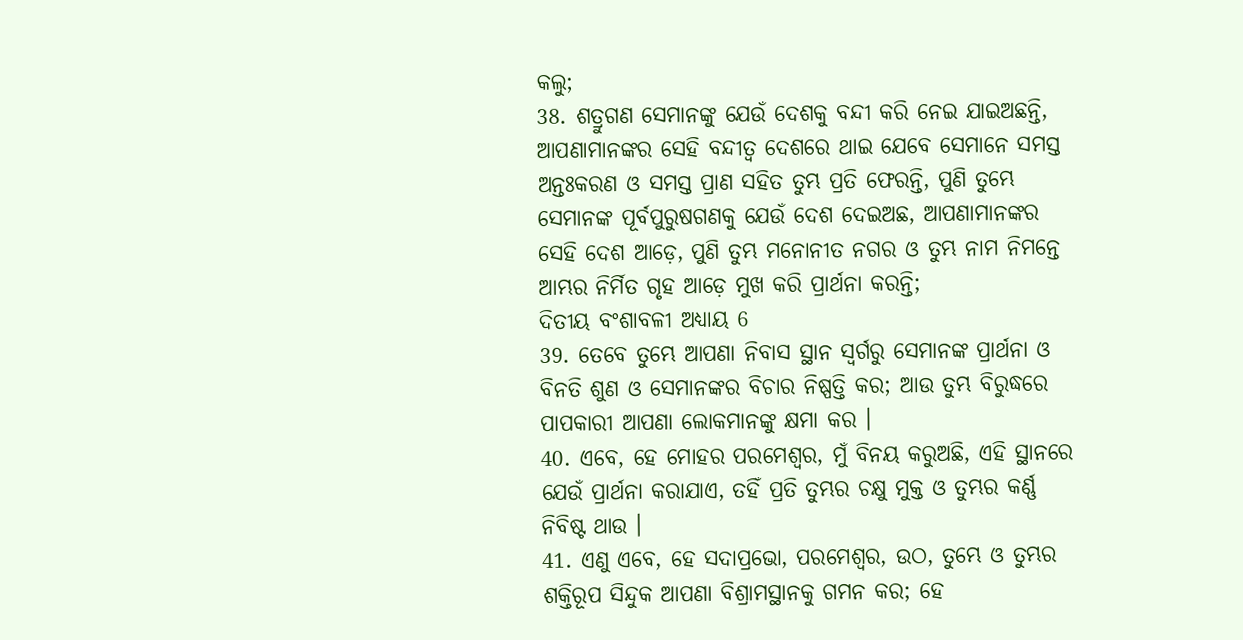କଲୁ;
38. ଶତ୍ରୁଗଣ ସେମାନଙ୍କୁ ଯେଉଁ ଦେଶକୁ ବନ୍ଦୀ କରି ନେଇ ଯାଇଅଛନ୍ତି, ଆପଣାମାନଙ୍କର ସେହି ବନ୍ଦୀତ୍ଵ ଦେଶରେ ଥାଇ ଯେବେ ସେମାନେ ସମସ୍ତ ଅନ୍ତଃକରଣ ଓ ସମସ୍ତ ପ୍ରାଣ ସହିତ ତୁମ୍ଭ ପ୍ରତି ଫେରନ୍ତି, ପୁଣି ତୁମ୍ଭେ ସେମାନଙ୍କ ପୂର୍ବପୁରୁଷଗଣକୁ ଯେଉଁ ଦେଶ ଦେଇଅଛ, ଆପଣାମାନଙ୍କର ସେହି ଦେଶ ଆଡ଼େ, ପୁଣି ତୁମ୍ଭ ମନୋନୀତ ନଗର ଓ ତୁମ୍ଭ ନାମ ନିମନ୍ତେ ଆମ୍ଭର ନିର୍ମିତ ଗୃହ ଆଡ଼େ ମୁଖ କରି ପ୍ରାର୍ଥନା କରନ୍ତି;
ଦିତୀୟ ବଂଶାବଳୀ ଅଧ୍ୟାୟ 6
39. ତେବେ ତୁମ୍ଭେ ଆପଣା ନିବାସ ସ୍ଥାନ ସ୍ଵର୍ଗରୁ ସେମାନଙ୍କ ପ୍ରାର୍ଥନା ଓ ବିନତି ଶୁଣ ଓ ସେମାନଙ୍କର ବିଚାର ନିଷ୍ପତ୍ତି କର; ଆଉ ତୁମ୍ଭ ବିରୁଦ୍ଧରେ ପାପକାରୀ ଆପଣା ଲୋକମାନଙ୍କୁ କ୍ଷମା କର ।
40. ଏବେ, ହେ ମୋହର ପରମେଶ୍ଵର, ମୁଁ ବିନୟ କରୁଅଛି, ଏହି ସ୍ଥାନରେ ଯେଉଁ ପ୍ରାର୍ଥନା କରାଯାଏ, ତହିଁ ପ୍ରତି ତୁମ୍ଭର ଚକ୍ଷୁ ମୁକ୍ତ ଓ ତୁମ୍ଭର କର୍ଣ୍ଣ ନିବିଷ୍ଟ ଥାଉ ।
41. ଏଣୁ ଏବେ, ହେ ସଦାପ୍ରଭୋ, ପରମେଶ୍ଵର, ଉଠ, ତୁମ୍ଭେ ଓ ତୁମ୍ଭର ଶକ୍ତିରୂପ ସିନ୍ଦୁକ ଆପଣା ବିଶ୍ରାମସ୍ଥାନକୁ ଗମନ କର; ହେ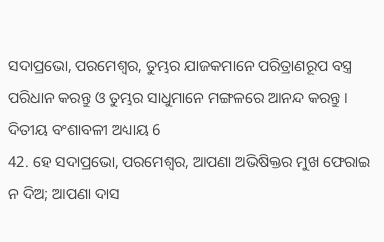ସଦାପ୍ରଭୋ, ପରମେଶ୍ଵର, ତୁମ୍ଭର ଯାଜକମାନେ ପରିତ୍ରାଣରୂପ ବସ୍ତ୍ର ପରିଧାନ କରନ୍ତୁ ଓ ତୁମ୍ଭର ସାଧୁମାନେ ମଙ୍ଗଳରେ ଆନନ୍ଦ କରନ୍ତୁ ।
ଦିତୀୟ ବଂଶାବଳୀ ଅଧ୍ୟାୟ 6
42. ହେ ସଦାପ୍ରଭୋ, ପରମେଶ୍ଵର, ଆପଣା ଅଭିଷିକ୍ତର ମୁଖ ଫେରାଇ ନ ଦିଅ; ଆପଣା ଦାସ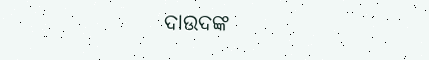ଦାଉଦଙ୍କ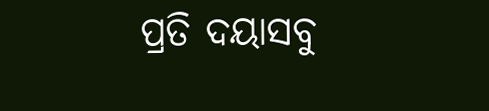ପ୍ରତି ଦୟାସବୁ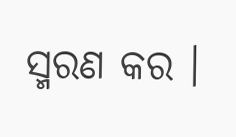ସ୍ମରଣ କର ।